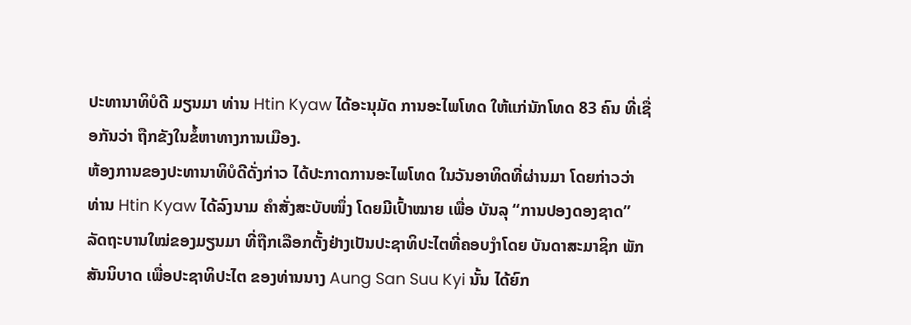ປະທານາທິບໍດີ ມຽນມາ ທ່ານ Htin Kyaw ໄດ້ອະນຸມັດ ການອະໄພໂທດ ໃຫ້ແກ່ນັກໂທດ 83 ຄົນ ທີ່ເຊື່ອກັນວ່າ ຖືກຂັງໃນຂໍ້ຫາທາງການເມືອງ.
ຫ້ອງການຂອງປະທານາທິບໍດີດັ່ງກ່າວ ໄດ້ປະກາດການອະໄພໂທດ ໃນວັນອາທິດທີ່ຜ່ານມາ ໂດຍກ່າວວ່າ ທ່ານ Htin Kyaw ໄດ້ລົງນາມ ຄຳສັ່ງສະບັບໜຶ່ງ ໂດຍມີເປົ້າໝາຍ ເພື່ອ ບັນລຸ “ການປອງດອງຊາດ”
ລັດຖະບານໃໝ່ຂອງມຽນມາ ທີ່ຖືກເລືອກຕັ້ງຢ່າງເປັນປະຊາທິປະໄຕທີ່ຄອບງຳໂດຍ ບັນດາສະມາຊິກ ພັກສັນນິບາດ ເພື່ອປະຊາທິປະໄຕ ຂອງທ່ານນາງ Aung San Suu Kyi ນັ້ນ ໄດ້ຍົກ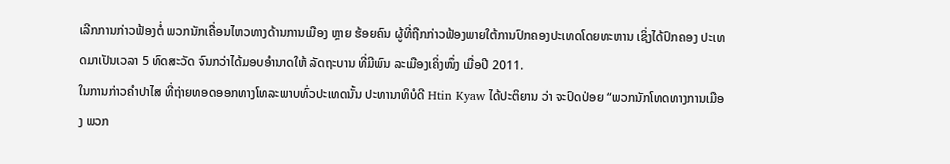ເລີກການກ່າວຟ້ອງຕໍ່ ພວກນັກເຄື່ອນໄຫວທາງດ້ານການເມືອງ ຫຼາຍ ຮ້ອຍຄົນ ຜູ້ທີ່ຖືກກ່າວຟ້ອງພາຍໃຕ້ການປົກຄອງປະເທດໂດຍທະຫານ ເຊິ່ງໄດ້ປົກຄອງ ປະເທດມາເປັນເວລາ 5 ທົດສະວັດ ຈົນກວ່າໄດ້ມອບອຳນາດໃຫ້ ລັດຖະບານ ທີ່ມີພົນ ລະເມືອງເຄິ່ງໜຶ່ງ ເມື່ອປີ 2011.
ໃນການກ່າວຄຳປາໄສ ທີ່ຖ່າຍທອດອອກທາງໂທລະພາບທົ່ວປະເທດນັ້ນ ປະທານາທິບໍດີ Htin Kyaw ໄດ້ປະຕິຍານ ວ່າ ຈະປົດປ່ອຍ “ພວກນັກໂທດທາງການເມືອງ ພວກ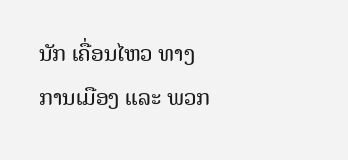ນັກ ເຄື່ອນໄຫວ ທາງການເມືອງ ແລະ ພວກ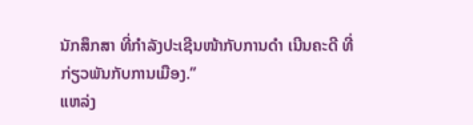ນັກສຶກສາ ທີ່ກຳລັງປະເຊີນໜ້າກັບການດຳ ເນີນຄະດີ ທີ່ກ່ຽວພັນກັບການເມືອງ.”
ແຫລ່ງ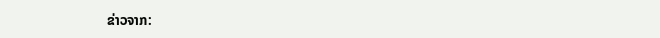ຂ່າວຈາກ: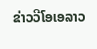ຂ່າວວີໂອເອລາວ